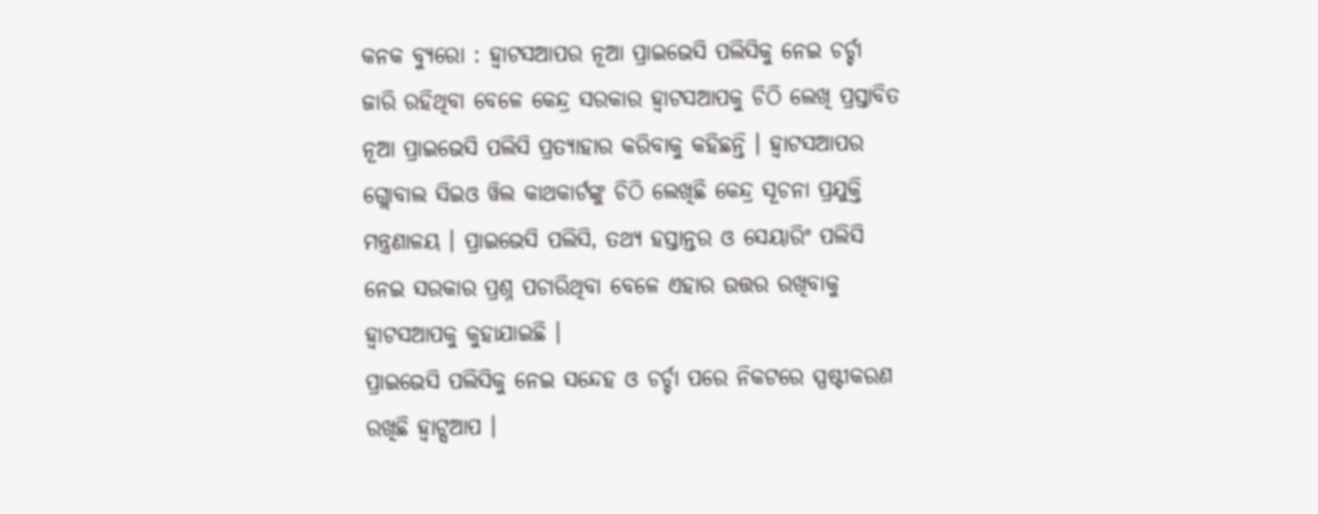କନକ ବ୍ୟୁରୋ : ହ୍ୱାଟସଆପର ନୂଆ ପ୍ରାଇଭେସି ପଲିସିକୁ ନେଇ ଚର୍ଚ୍ଚା ଜାରି ରହିଥିବା ବେଳେ କେନ୍ଦ୍ର ସରକାର ହ୍ୱାଟସଆପକୁ ଚିଠି ଲେଖି ପ୍ରସ୍ତାବିତ ନୂଆ ପ୍ରାଇଭେସି ପଲିସି ପ୍ରତ୍ୟାହାର କରିବାକୁ କହିଛନ୍ତି । ହ୍ୱାଟସଆପର ଗ୍ଲୋବାଲ ସିଇଓ ୱିଲ କାଥକାର୍ଟଙ୍କୁ ଚିଠି ଲେଖିଛି କେନ୍ଦ୍ର ସୂଚନା ପ୍ରଯୁକ୍ତି ମନ୍ତ୍ରଣାଳୟ । ପ୍ରାଇଭେସି ପଲିସି, ତଥ୍ୟ ହସ୍ତାନ୍ତର ଓ ସେୟାରିଂ ପଲିସି ନେଇ ସରକାର ପ୍ରଶ୍ନ ପଚାରିଥିବା ବେଳେ ଏହାର ଉତ୍ତର ରଖିବାକୁ ହ୍ୱାଟସଆପକୁ କୁହାଯାଇଛି ।
ପ୍ରାଇଭେସି ପଲିସିକୁ ନେଇ ସନ୍ଦେହ ଓ ଚର୍ଚ୍ଚା ପରେ ନିକଟରେ ସ୍ପଷ୍ଟୀକରଣ ରଖିଛି ହ୍ୱାଟ୍ସଆପ ।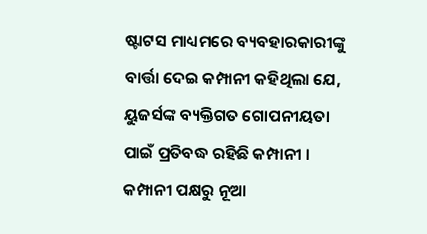ଷ୍ଟାଟସ ମାଧ୍ୟମରେ ବ୍ୟବହାରକାରୀଙ୍କୁ ବାର୍ତ୍ତା ଦେଇ କମ୍ପାନୀ କହିଥିଲା ଯେ, ୟୁଜର୍ସଙ୍କ ବ୍ୟକ୍ତିଗତ ଗୋପନୀୟତା ପାଇଁ ପ୍ରତିବଦ୍ଧ ରହିଛି କମ୍ପାନୀ । କମ୍ପାନୀ ପକ୍ଷରୁ ନୂଆ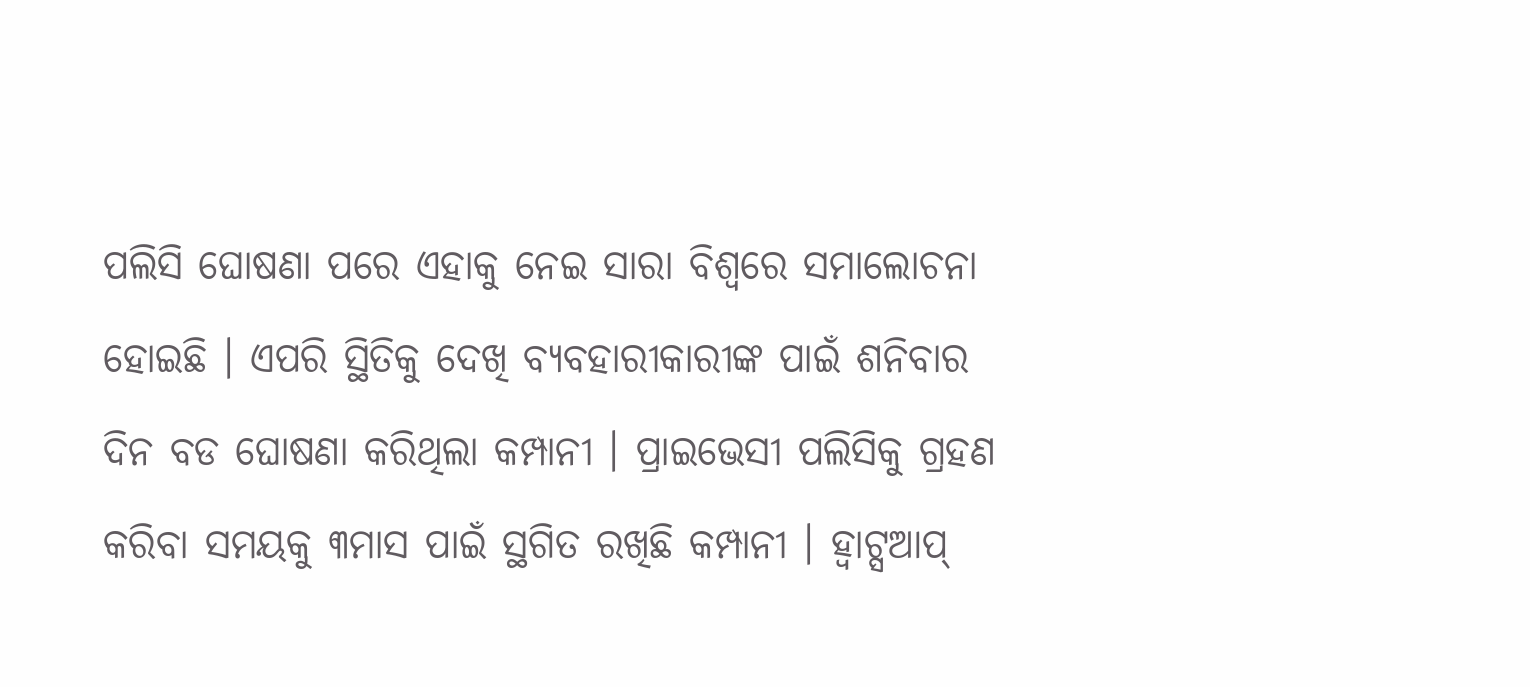ପଲିସି ଘୋଷଣା ପରେ ଏହାକୁ ନେଇ ସାରା ବିଶ୍ୱରେ ସମାଲୋଚନା ହୋଇଛି । ଏପରି ସ୍ଥିତିକୁ ଦେଖି ବ୍ୟବହାରୀକାରୀଙ୍କ ପାଇଁ ଶନିବାର ଦିନ ବଡ ଘୋଷଣା କରିଥିଲା କମ୍ପାନୀ । ପ୍ରାଇଭେସୀ ପଲିସିକୁ ଗ୍ରହଣ କରିବା ସମୟକୁ ୩ମାସ ପାଇଁ ସ୍ଥଗିତ ରଖିଛି କମ୍ପାନୀ । ହ୍ୱାଟ୍ସଆପ୍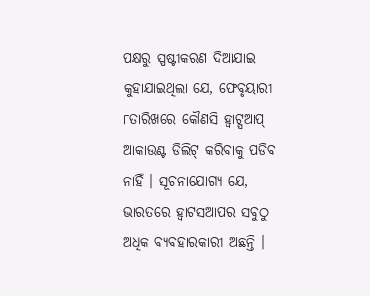ପକ୍ଷରୁ ସ୍ପଷ୍ଟୀକରଣ ଦିଆଯାଇ କୁହାଯାଇଥିଲା ଯେ, ଫେବୃୟାରୀ ୮ତାରିଖରେ କୌଣସି ହ୍ୱାଟ୍ସଆପ୍ ଆକାଉଣ୍ଟ ଡିଲିଟ୍ କରିବାକୁ ପଡିବ ନାହିଁ । ସୂଚନାଯୋଗ୍ୟ ଯେ, ଭାରତରେ ହ୍ୱାଟସଆପର ସବୁଠୁ ଅଧିକ ବ୍ୟବହାରକାରୀ ଅଛନ୍ତି ।